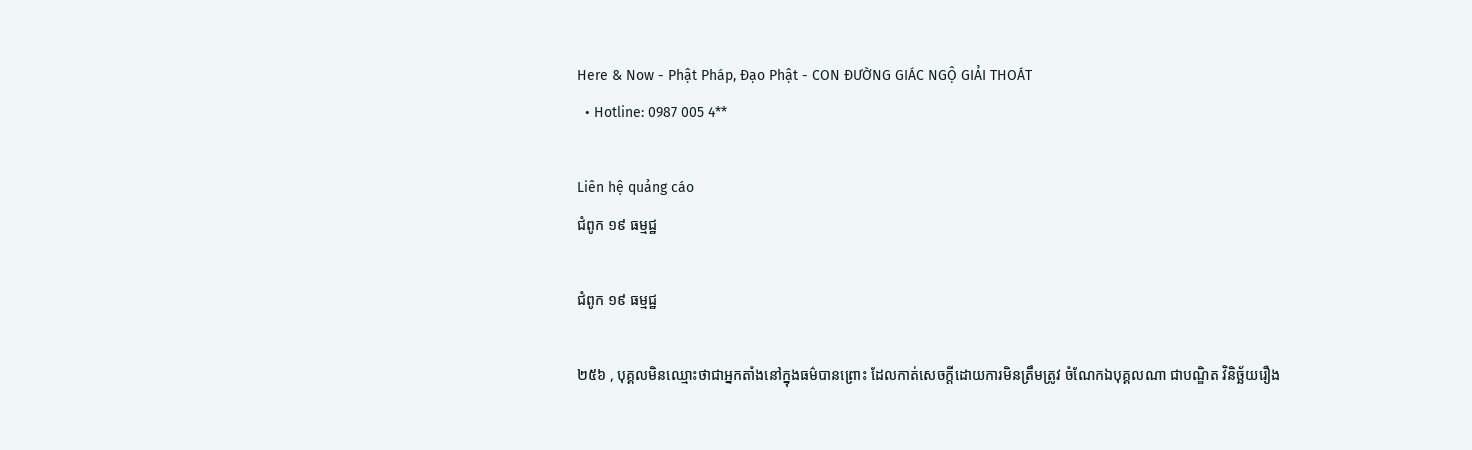Here & Now - Phật Pháp, Đạo Phật - CON ĐƯỜNG GIÁC NGỘ GIẢI THOÁT
  • Hotline: 0987 005 4**

Liên hệ quảng cáo
ជំពូក ១៩ ធម្មជ្ឋ

ជំពូក ១៩ ធម្មជ្ឋ

២៥៦ , បុគ្គលមិនឈ្មោះថាជាអ្នកតាំងនៅក្នុងធម៌បានព្រោះ ដែលកាត់សេចក្តីដោយការមិនត្រឹមត្រូវ ចំណែកឯបុគ្គលណា ជាបណ្ឌិត វិនិច្ឆ័យរឿង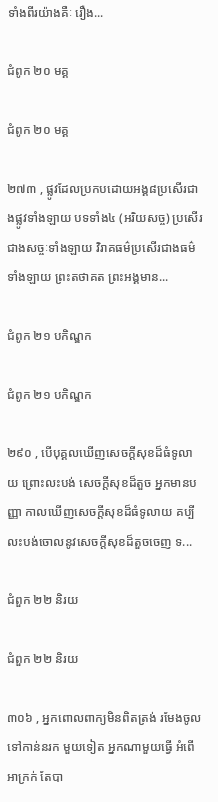ទាំងពីរយ៉ាងគឺៈ រឿង...

ជំពូក ២០ មគ្គ

ជំពូក ២០ មគ្គ

២៧៣ , ផ្លូវដែលប្រកបដោយអង្គ៨ប្រសើរជាងផ្លូវទាំងឡាយ បទទាំង៤ (អរិយសច្ច) ប្រសើរជាងសច្ចៈទាំងឡាយ វិរាគធម៌ប្រសើរជាងធម៌ទាំងឡាយ ព្រះតថាគត ព្រះអង្គមាន...

ជំពូក ២១ បកិណ្ឌក

ជំពូក ២១ បកិណ្ឌក

២៩០ , បើបុគ្គលឃើញសេចក្តីសុខដ៏ធំទូលាយ ព្រោះលះបង់ សេចក្តីសុខដ៏តួច អ្នកមានបញ្ញា កាលឃើញសេចក្តីសុខដ៏ធំទូលាយ គប្បីលះបង់ចោលនូវសេចក្តីសុខដ៏តួចចេញ ទ...

ជំពួក ២២ និរយ

ជំពួក ២២ និរយ

៣០៦ , អ្នកពោលពាក្យមិនពិតត្រង់ រមែងចូលទៅកាន់នរក មួយទៀត អ្នកណាមួយធ្វើ អំពើអាក្រក់ តែបា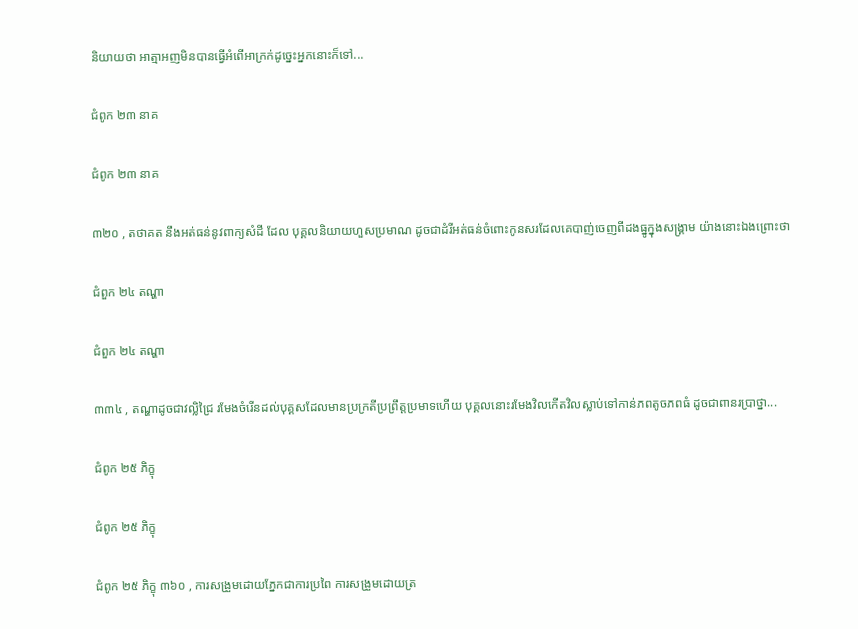និយាយថា អាត្មាអញមិនបានធ្វើអំពើអាក្រក់ដូច្នេះអ្នកនោះក៏ទៅ...

ជំពូក ២៣ នាគ

ជំពូក ២៣ នាគ

៣២០ , តថាគត នឹងអត់ធន់នូវពាក្យសំដី ដែល បុគ្គលនិយាយហួសប្រមាណ ដូចជាដំរីអត់ធន់ចំពោះកូនសរដែលគេបាញ់ចេញពីដងធ្នូក្នុងសង្រ្គាម យ៉ាងនោះឯងព្រោះថា

ជំពួក ២៤ តណ្ហា

ជំពួក ២៤ តណ្ហា

៣៣៤ , តណ្ហាដូចជាវល្លិជ្រៃ រមែងចំរើនដល់បុគ្គសដែលមានប្រក្រតីប្រព្រឹត្តប្រមាទហើយ បុគ្គលនោះរមែងវិលកើតវិលស្លាប់ទៅកាន់ភពតូចភពធំ ដូចជាពានរប្រាថ្នា...

ជំពូក ២៥ ភិក្ខុ

ជំពូក ២៥ ភិក្ខុ

ជំពូក ២៥ ភិក្ខុ ៣៦០ , ការសង្រួមដោយភ្នែកជាការប្រពៃ ការសង្រួមដោយត្រ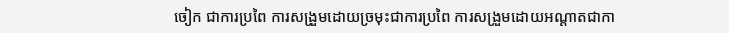ចៀក ជាការប្រពៃ ការសង្រួមដោយច្រមុះជាការប្រពៃ ការសង្រួមដោយអណ្តាតជាកា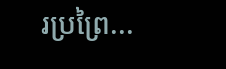រប្រព្រៃ...